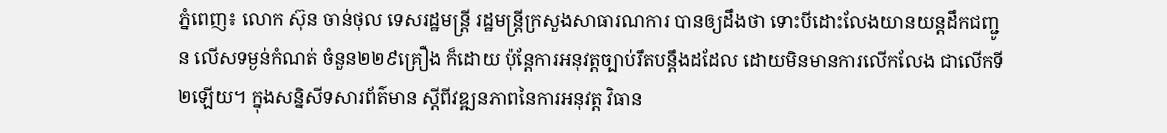ភ្នំពេញ៖ លោក ស៊ុន ចាន់ថុល ទេសរដ្ឋមន្ត្រី រដ្ឋមន្ត្រីក្រសួងសាធារណការ បានឲ្យដឹងថា ទោះបីដោះលែងយានយន្ដដឹកជញ្ជូន លើសទម្ងន់កំណត់ ចំនួន២២៩គ្រឿង ក៏ដោយ ប៉ុន្តែការអនុវត្តច្បាប់រឹតបន្តឹងដដែល ដោយមិនមានការលើកលែង ជាលើកទី២ឡើយ។ ក្នុងសន្និសីទសារព័ត៌មាន ស្តីពីវឌ្ឍនភាពនៃការអនុវត្ត វិធាន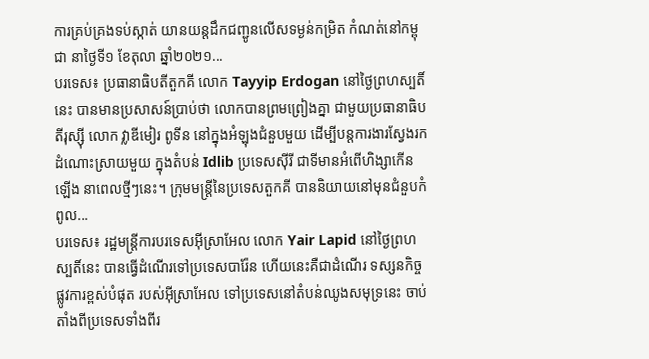ការគ្រប់គ្រងទប់ស្កាត់ យានយន្តដឹកជញ្ជូនលើសទម្ងន់កម្រិត កំណត់នៅកម្ពុជា នាថ្ងៃទី១ ខែតុលា ឆ្នាំ២០២១...
បរទេស៖ ប្រធានាធិបតីតួកគី លោក Tayyip Erdogan នៅថ្ងៃព្រហស្បតិ៍នេះ បានមានប្រសាសន៍ប្រាប់ថា លោកបានព្រមព្រៀងគ្នា ជាមួយប្រធានាធិបតីរុស្ស៊ី លោក វ្លាឌីមៀរ ពូទីន នៅក្នុងអំឡុងជំនួបមួយ ដើម្បីបន្តការងារស្វែងរក ដំណោះស្រាយមួយ ក្នុងតំបន់ Idlib ប្រទេសស៊ីរី ជាទីមានអំពើហិង្សាកើនឡើង នាពេលថ្មីៗនេះ។ ក្រុមមន្ត្រីនៃប្រទេសតួកគី បាននិយាយនៅមុនជំនួបកំពូល...
បរទេស៖ រដ្ឋមន្ត្រីការបរទេសអ៊ីស្រាអែល លោក Yair Lapid នៅថ្ងៃព្រហស្បតិ៍នេះ បានធ្វើដំណើរទៅប្រទេសបារ៉ែន ហើយនេះគឺជាដំណើរ ទស្សនកិច្ចផ្លូវការខ្ពស់បំផុត របស់អ៊ីស្រាអែល ទៅប្រទេសនៅតំបន់ឈូងសមុទ្រនេះ ចាប់តាំងពីប្រទេសទាំងពីរ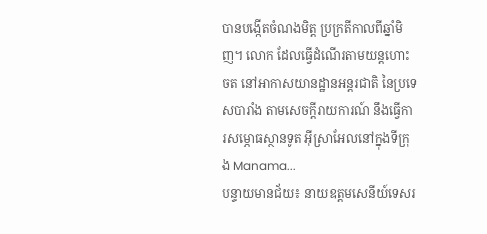បានបង្កើតចំណងមិត្ត ប្រក្រតីកាលពីឆ្នាំមិញ។ លោក ដែលធ្វើដំណើរតាមយន្តហោះចត នៅអាកាសយានដ្ឋានអន្តរជាតិ នៃប្រទេសបារាំង តាមសេចក្តីរាយការណ៍ នឹងធ្វើការសម្ភោធស្ថានទូត អ៊ីស្រាអែលនៅក្នុងទីក្រុង Manama...
បន្ទាយមានជ័យ៖ នាយឧត្តមសេនីយ៍ទេសរ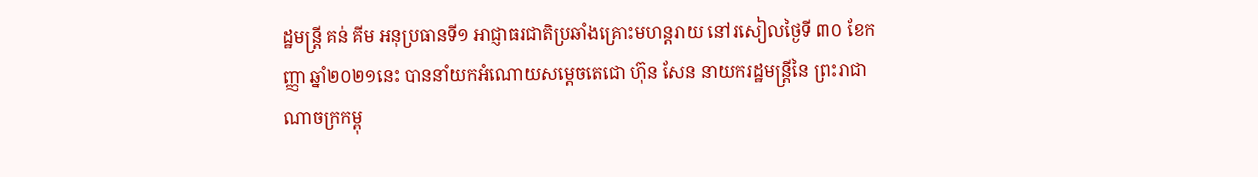ដ្ឋមន្ត្រី គន់ គីម អនុប្រធានទី១ អាជ្ញាធរជាតិប្រឆាំងគ្រោះមហន្តរាយ នៅរសៀលថ្ងៃទី ៣០ ខែកញ្ញា ឆ្នាំ២០២១នេះ បាននាំយកអំណោយសម្ដេចតេជោ ហ៊ុន សែន នាយករដ្ឋមន្ត្រីនៃ ព្រះរាជាណាចក្រកម្ពុ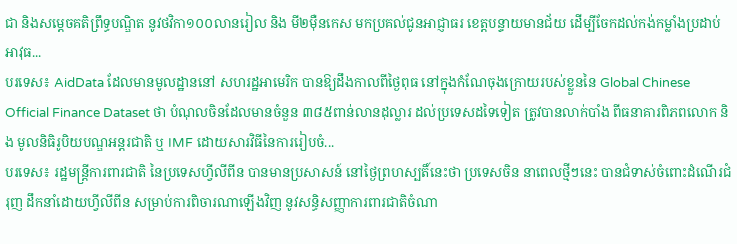ជា និងសម្ដេចគតិព្រឹទ្ធបណ្ឌិត នូវថវិកា១០០លានរៀល និង មី២ម៉ឺនកេស មកប្រគល់ជូនអាជ្ញាធរ ខេត្តបន្ទាយមានជ័យ ដើម្បីចែកដល់កង់កម្លាំងប្រដាប់អាវុធ...
បរទេស៖ AidData ដែលមានមូលដ្ឋាននៅ សហរដ្ឋអាមេរិក បានឱ្យដឹងកាលពីថ្ងៃពុធ នៅក្នុងកំណែចុងក្រោយរបស់ខ្លួននៃ Global Chinese Official Finance Dataset ថា បំណុលចិនដែលមានចំនួន ៣៨៥ពាន់លានដុល្លារ ដល់ប្រទេសដទៃទៀត ត្រូវបានលាក់បាំង ពីធនាគារពិភពលោក និង មូលនិធិរូបិយបណ្ឌអន្តរជាតិ ឬ IMF ដោយសារវិធីនៃការរៀបចំ...
បរទេស៖ រដ្ឋមន្ត្រីការពារជាតិ នៃប្រទេសហ្វីលីពីន បានមានប្រសាសន៍ នៅថ្ងៃព្រហស្បតិ៍នេះថា ប្រទេសចិន នាពេលថ្មីៗនេះ បានជំទាស់ចំពោះដំណើរជំរុញ ដឹកនាំដោយហ្វីលីពីន សម្រាប់ការពិចារណាឡើងវិញ នូវសន្ធិសញ្ញាការពារជាតិចំណា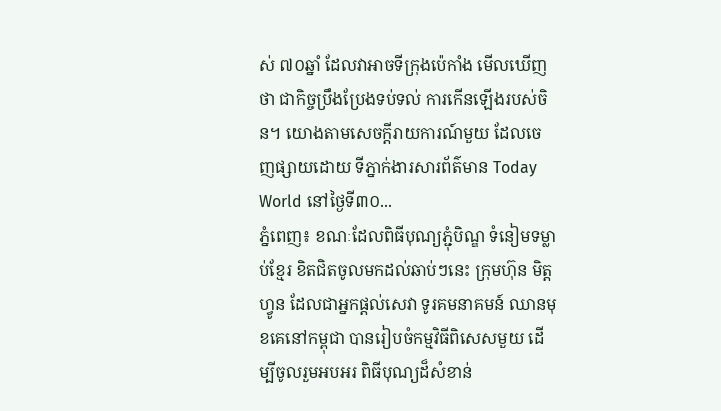ស់ ៧០ឆ្នាំ ដែលវាអាចទីក្រុងប៉េកាំង មើលឃើញថា ជាកិច្ចប្រឹងប្រែងទប់ទល់ ការកើនឡើងរបស់ចិន។ យោងតាមសេចក្តីរាយការណ៍មួយ ដែលចេញផ្សាយដោយ ទីភ្នាក់ងារសារព័ត៌មាន Today World នៅថ្ងៃទី៣០...
ភ្នំពេញ៖ ខណៈដែលពិធីបុណ្យភ្ជុំបិណ្ឌ ទំនៀមទម្លាប់ខ្មែរ ខិតជិតចូលមកដល់ឆាប់ៗនេះ ក្រុមហ៊ុន មិត្តហ្វូន ដែលជាអ្នកផ្ដល់សេវា ទូរគមនាគមន៍ ឈានមុខគេនៅកម្ពុជា បានរៀបចំកម្មវិធីពិសេសមួយ ដើម្បីចូលរួមអបអរ ពិធីបុណ្យដ៏សំខាន់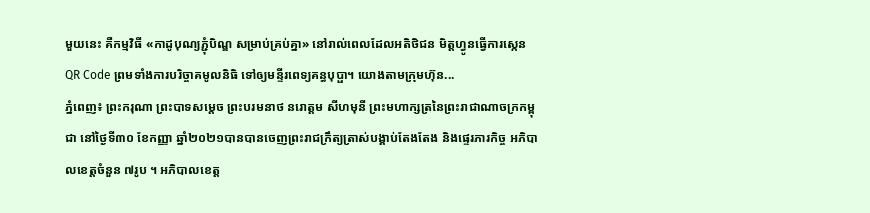មួយនេះ គឺកម្មវិធី «កាដូបុណ្យភ្ជុំបិណ្ឌ សម្រាប់គ្រប់គ្នា» នៅរាល់ពេលដែលអតិថិជន មិត្តហ្វូនធ្វើការស្កេន QR Code ព្រមទាំងការបរិច្ចាគមូលនិធិ ទៅឲ្យមន្ទីរពេទ្យគន្ធបុប្ផា។ យោងតាមក្រុមហ៊ុន...
ភ្នំពេញ៖ ព្រះករុណា ព្រះបាទសម្ដេច ព្រះបរមនាថ នរោត្តម សីហមុនី ព្រះមហាក្សត្រនៃព្រះរាជាណាចក្រកម្ពុជា នៅថ្ងៃទី៣០ ខែកញ្ញា ឆ្នាំ២០២១បានបានចេញព្រះរាជក្រឹត្យត្រាស់បង្គាប់តែងតែង និងផ្ទេរភារកិច្ច អភិបាលខេត្តចំនួន ៧រូប ។ អភិបាលខេត្ត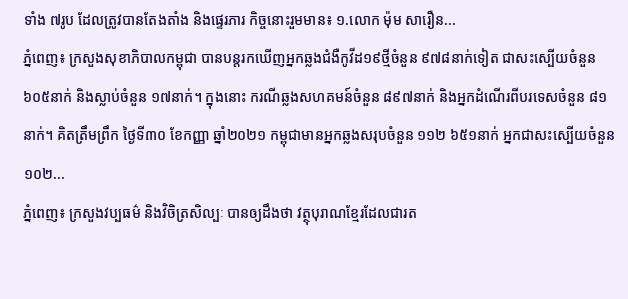ទាំង ៧រូប ដែលត្រូវបានតែងតាំង និងផ្ទេរភារ កិច្ចនោះរួមមាន៖ ១.លោក ម៉ុម សារឿន...
ភ្នំពេញ៖ ក្រសួងសុខាភិបាលកម្ពុជា បានបន្តរកឃើញអ្នកឆ្លងជំងឺកូវីដ១៩ថ្មីចំនួន ៩៧៨នាក់ទៀត ជាសះស្បើយចំនួន ៦០៥នាក់ និងស្លាប់ចំនួន ១៧នាក់។ ក្នុងនោះ ករណីឆ្លងសហគមន៍ចំនួន ៨៩៧នាក់ និងអ្នកដំណើរពីបរទេសចំនួន ៨១នាក់។ គិតត្រឹមព្រឹក ថ្ងៃទី៣០ ខែកញ្ញា ឆ្នាំ២០២១ កម្ពុជាមានអ្នកឆ្លងសរុបចំនួន ១១២ ៦៥១នាក់ អ្នកជាសះស្បើយចំនួន ១០២...
ភ្នំពេញ៖ ក្រសួងវប្បធម៌ និងវិចិត្រសិល្បៈ បានឲ្យដឹងថា វត្ថុបុរាណខ្មែរដែលជារត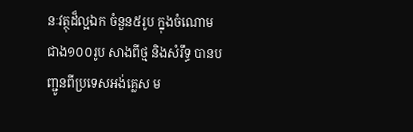នៈវត្ថុដ៏ល្អឯក ចំនួន៥រូប ក្នុងចំណោម ជាង១០០រូប សាងពីថ្ម និងសំរឹទ្ធ បានបញ្ជូនពីប្រទេសអង់គ្លេស ម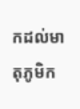កដល់មាតុភូមិក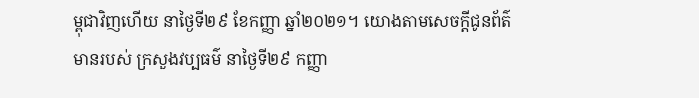ម្ពុជាវិញហើយ នាថ្ងៃទី២៩ ខែកញ្ញា ឆ្នាំ២០២១។ យោងតាមសេចក្ដីជូនព័ត៌មានរបស់ ក្រសួងវប្បធម៌ នាថ្ងៃទី២៩ កញ្ញា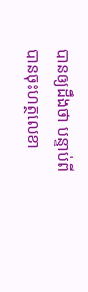បានឲ្យដឹងថា បន្ទាប់ពីបានចុះហត្ថលេខា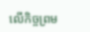លើកិច្ចព្រម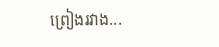ព្រៀងរវាង...